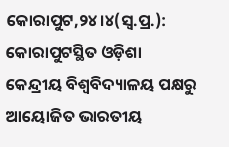କୋରାପୁଟ,୨୪।୪(ସ୍ବ.ପ୍ର.): କୋରାପୁଟସ୍ଥିତ ଓଡ଼ିଶା କେନ୍ଦ୍ରୀୟ ବିଶ୍ୱବିଦ୍ୟାଳୟ ପକ୍ଷରୁ ଆୟୋଜିତ ଭାରତୀୟ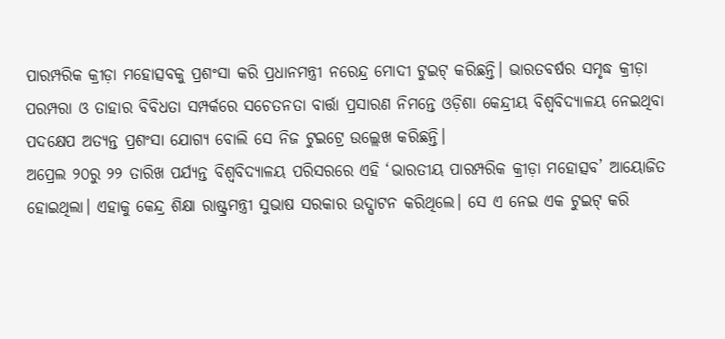ପାରମ୍ପରିକ କ୍ରୀଡ଼ା ମହୋତ୍ସବକୁ ପ୍ରଶଂସା କରି ପ୍ରଧାନମନ୍ତ୍ରୀ ନରେନ୍ଦ୍ର ମୋଦୀ ଟୁଇଟ୍ କରିଛନ୍ତି। ଭାରତବର୍ଷର ସମୃଦ୍ଧ କ୍ରୀଡ଼ା ପରମ୍ପରା ଓ ତାହାର ବିବିଧତା ସମ୍ପର୍କରେ ସଚେତନତା ବାର୍ତ୍ତା ପ୍ରସାରଣ ନିମନ୍ତେ ଓଡ଼ିଶା କେନ୍ଦ୍ରୀୟ ବିଶ୍ୱବିଦ୍ୟାଳୟ ନେଇଥିବା ପଦକ୍ଷେପ ଅତ୍ୟନ୍ତ ପ୍ରଶଂସା ଯୋଗ୍ୟ ବୋଲି ସେ ନିଜ ଟୁଇଟ୍ରେ ଉଲ୍ଲେଖ କରିଛନ୍ତି।
ଅପ୍ରେଲ ୨୦ରୁ ୨୨ ତାରିଖ ପର୍ଯ୍ୟନ୍ତ ବିଶ୍ୱବିଦ୍ୟାଳୟ ପରିସରରେ ଏହି ‘ଭାରତୀୟ ପାରମ୍ପରିକ କ୍ରୀଡ଼ା ମହୋତ୍ସବ’ ଆୟୋଜିତ ହୋଇଥିଲା। ଏହାକୁ କେନ୍ଦ୍ର ଶିକ୍ଷା ରାଷ୍ଟ୍ରମନ୍ତ୍ରୀ ସୁଭାଷ ସରକାର ଉଦ୍ଘାଟନ କରିଥିଲେ। ସେ ଏ ନେଇ ଏକ ଟୁଇଟ୍ କରି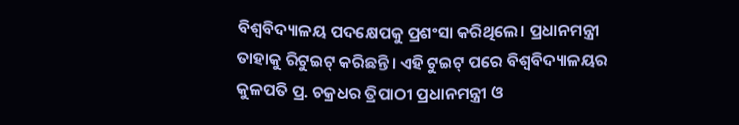ବିଶ୍ୱବିଦ୍ୟାଳୟ ପଦକ୍ଷେପକୁ ପ୍ରଶଂସା କରିଥିଲେ। ପ୍ରଧାନମନ୍ତ୍ରୀ ତାହାକୁ ରିଟୁଇଟ୍ କରିଛନ୍ତି। ଏହି ଟୁଇଟ୍ ପରେ ବିଶ୍ୱବିଦ୍ୟାଳୟର କୁଳପତି ପ୍ର. ଚକ୍ରଧର ତ୍ରିପାଠୀ ପ୍ରଧାନମନ୍ତ୍ରୀ ଓ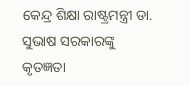କେନ୍ଦ୍ର ଶିକ୍ଷା ରାଷ୍ଟ୍ରମନ୍ତ୍ରୀ ଡା. ସୁଭାଷ ସରକାରଙ୍କୁ କୃତଜ୍ଞତା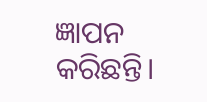ଜ୍ଞାପନ କରିଛନ୍ତି।